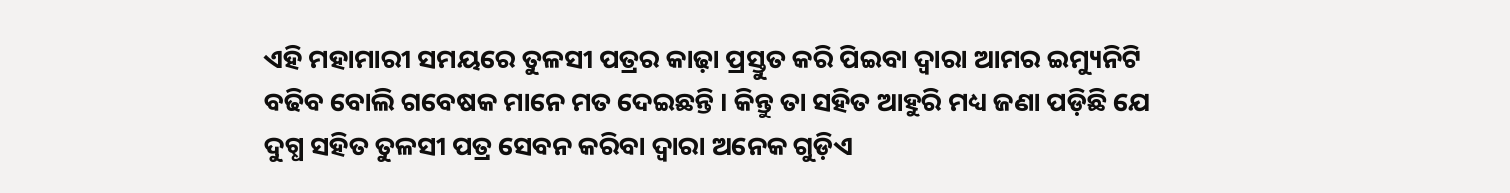ଏହି ମହାମାରୀ ସମୟରେ ତୁଳସୀ ପତ୍ରର କାଢ଼ା ପ୍ରସ୍ତୁତ କରି ପିଇବା ଦ୍ବାରା ଆମର ଇମ୍ୟୁନିଟି ବଢିବ ବୋଲି ଗବେଷକ ମାନେ ମତ ଦେଇଛନ୍ତି । କିନ୍ତୁ ତା ସହିତ ଆହୁରି ମଧ୍ୟ ଜଣା ପଡ଼ିଛି ଯେ ଦୁଗ୍ଧ ସହିତ ତୁଳସୀ ପତ୍ର ସେବନ କରିବା ଦ୍ବାରା ଅନେକ ଗୁଡ଼ିଏ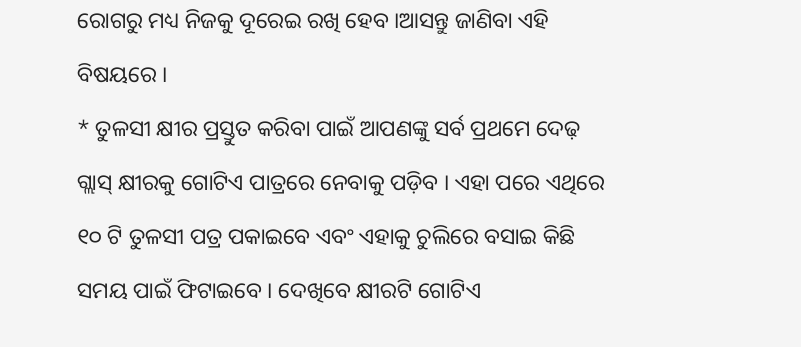ରୋଗରୁ ମଧ୍ୟ ନିଜକୁ ଦୂରେଇ ରଖି ହେବ ।ଆସନ୍ତୁ ଜାଣିବା ଏହି ବିଷୟରେ ।
* ତୁଳସୀ କ୍ଷୀର ପ୍ରସ୍ତୁତ କରିବା ପାଇଁ ଆପଣଙ୍କୁ ସର୍ବ ପ୍ରଥମେ ଦେଢ଼ ଗ୍ଲାସ୍ କ୍ଷୀରକୁ ଗୋଟିଏ ପାତ୍ରରେ ନେବାକୁ ପଡ଼ିବ । ଏହା ପରେ ଏଥିରେ ୧୦ ଟି ତୁଳସୀ ପତ୍ର ପକାଇବେ ଏବଂ ଏହାକୁ ଚୁଲିରେ ବସାଇ କିଛି ସମୟ ପାଇଁ ଫିଟାଇବେ । ଦେଖିବେ କ୍ଷୀରଟି ଗୋଟିଏ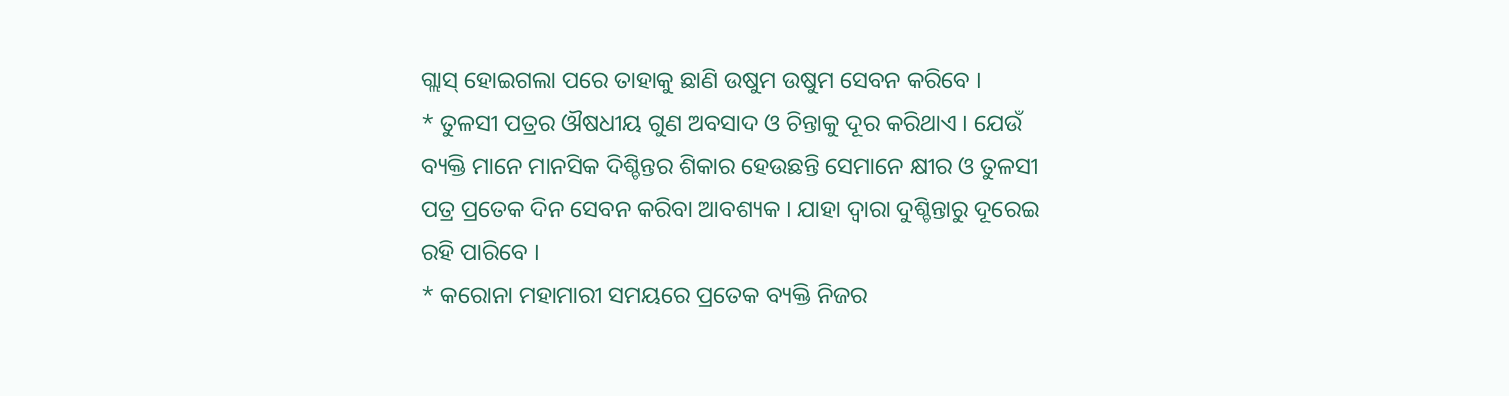ଗ୍ଲାସ୍ ହୋଇଗଲା ପରେ ତାହାକୁ ଛାଣି ଉଷୁମ ଉଷୁମ ସେବନ କରିବେ ।
* ତୁଳସୀ ପତ୍ରର ଔଷଧୀୟ ଗୁଣ ଅବସାଦ ଓ ଚିନ୍ତାକୁ ଦୂର କରିଥାଏ । ଯେଉଁ ବ୍ୟକ୍ତି ମାନେ ମାନସିକ ଦିଶ୍ଚିନ୍ତର ଶିକାର ହେଉଛନ୍ତି ସେମାନେ କ୍ଷୀର ଓ ତୁଳସୀ ପତ୍ର ପ୍ରତେକ ଦିନ ସେବନ କରିବା ଆବଶ୍ୟକ । ଯାହା ଦ୍ବାରା ଦୁଶ୍ଚିନ୍ତାରୁ ଦୂରେଇ ରହି ପାରିବେ ।
* କରୋନା ମହାମାରୀ ସମୟରେ ପ୍ରତେକ ବ୍ୟକ୍ତି ନିଜର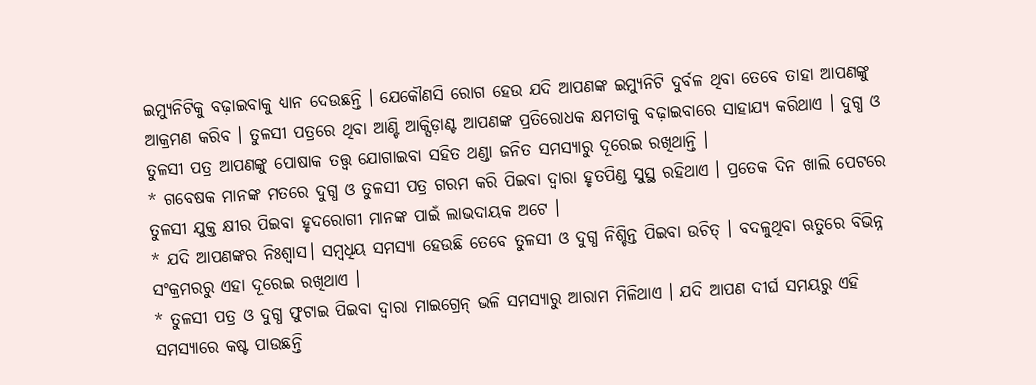ଇମ୍ୟୁନିଟିକୁ ବଢ଼ାଇବାକୁ ଧ୍ୟାନ ଦେଉଛନ୍ତି । ଯେକୌଣସି ରୋଗ ହେଉ ଯଦି ଆପଣଙ୍କ ଇମ୍ୟୁନିଟି ଦୁର୍ବଳ ଥିବା ତେବେ ତାହା ଆପଣଙ୍କୁ ଆକ୍ରମଣ କରିବ । ତୁଳସୀ ପତ୍ରରେ ଥିବା ଆଣ୍ଟି ଆକ୍ସିଡ଼ାଣ୍ଟ ଆପଣଙ୍କ ପ୍ରତିରୋଧକ କ୍ଷମତାକୁ ବଢ଼ାଇବାରେ ସାହାଯ୍ୟ କରିଥାଏ । ଦୁଗ୍ଧ ଓ ତୁଳସୀ ପତ୍ର ଆପଣଙ୍କୁ ପୋଷାକ ତତ୍ତ୍ଵ ଯୋଗାଇବା ସହିତ ଥଣ୍ଡା ଜନିତ ସମସ୍ୟାରୁ ଦୂରେଇ ରଖିଥାନ୍ତି ।
* ଗବେଷକ ମାନଙ୍କ ମତରେ ଦୁଗ୍ଧ ଓ ତୁଳସୀ ପତ୍ର ଗରମ କରି ପିଇବା ଦ୍ବାରା ହୃତପିଣ୍ଡ ସୁସ୍ଥ ରହିଥାଏ । ପ୍ରତେକ ଦିନ ଖାଲି ପେଟରେ ତୁଳସୀ ଯୁକ୍ତ କ୍ଷୀର ପିଇବା ହୃଦରୋଗୀ ମାନଙ୍କ ପାଇଁ ଲାଭଦାୟକ ଅଟେ ।
* ଯଦି ଆପଣଙ୍କର ନିଃଶ୍ୱାସ। ସମ୍ବଧିୟ ସମସ୍ୟା ହେଉଛି ତେବେ ତୁଳସୀ ଓ ଦୁଗ୍ଧ ନିଶ୍ଚିନ୍ତ ପିଇବା ଉଚିତ୍ । ବଦଳୁଥିବା ଋତୁରେ ବିଭିନ୍ନ ସଂକ୍ରମରରୁ ଏହା ଦୂରେଇ ରଖିଥାଏ ।
* ତୁଳସୀ ପତ୍ର ଓ ଦୁଗ୍ଧ ଫୁଟାଇ ପିଇବା ଦ୍ବାରା ମାଇଗ୍ରେନ୍ ଭଳି ସମସ୍ୟାରୁ ଆରାମ ମିଳିଥାଏ । ଯଦି ଆପଣ ଦୀର୍ଘ ସମୟରୁ ଏହି ସମସ୍ୟାରେ କଷ୍ଟ ପାଉଛନ୍ତି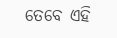ତେବେ ଏହି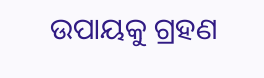ଉପାୟକୁ ଗ୍ରହଣ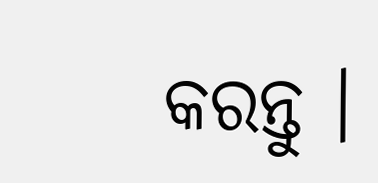କରନ୍ତୁ ।